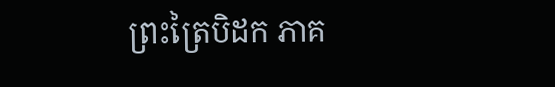ព្រះត្រៃបិដក ភាគ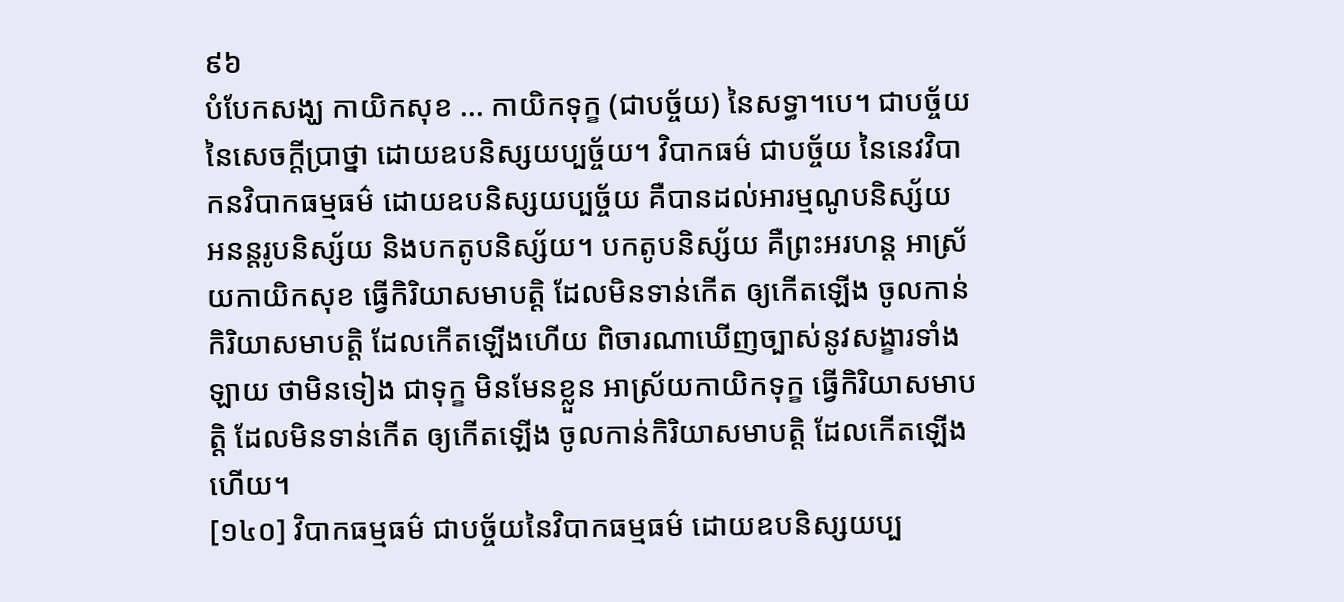៩៦
បំបែកសង្ឃ កាយិកសុខ ... កាយិកទុក្ខ (ជាបច្ច័យ) នៃសទ្ធា។បេ។ ជាបច្ច័យនៃសេចក្តីប្រាថ្នា ដោយឧបនិស្សយប្បច្ច័យ។ វិបាកធម៌ ជាបច្ច័យ នៃនេវវិបាកនវិបាកធម្មធម៌ ដោយឧបនិស្សយប្បច្ច័យ គឺបានដល់អារម្មណូបនិស្ស័យ អនន្តរូបនិស្ស័យ និងបកតូបនិស្ស័យ។ បកតូបនិស្ស័យ គឺព្រះអរហន្ត អាស្រ័យកាយិកសុខ ធ្វើកិរិយាសមាបត្តិ ដែលមិនទាន់កើត ឲ្យកើតឡើង ចូលកាន់កិរិយាសមាបត្តិ ដែលកើតឡើងហើយ ពិចារណាឃើញច្បាស់នូវសង្ខារទាំងឡាយ ថាមិនទៀង ជាទុក្ខ មិនមែនខ្លួន អាស្រ័យកាយិកទុក្ខ ធ្វើកិរិយាសមាបត្តិ ដែលមិនទាន់កើត ឲ្យកើតឡើង ចូលកាន់កិរិយាសមាបត្តិ ដែលកើតឡើងហើយ។
[១៤០] វិបាកធម្មធម៌ ជាបច្ច័យនៃវិបាកធម្មធម៌ ដោយឧបនិស្សយប្ប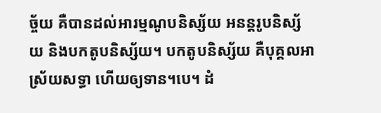ច្ច័យ គឺបានដល់អារម្មណូបនិស្ស័យ អនន្តរូបនិស្ស័យ និងបកតូបនិស្ស័យ។ បកតូបនិស្ស័យ គឺបុគ្គលអាស្រ័យសទ្ធា ហើយឲ្យទាន។បេ។ ដំ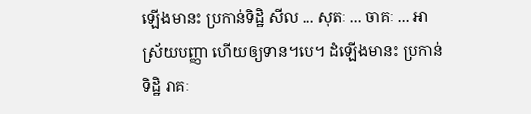ឡើងមានះ ប្រកាន់ទិដ្ឋិ សីល ... សុតៈ ... ចាគៈ ... អាស្រ័យបញ្ញា ហើយឲ្យទាន។បេ។ ដំឡើងមានះ ប្រកាន់ទិដ្ឋិ រាគៈ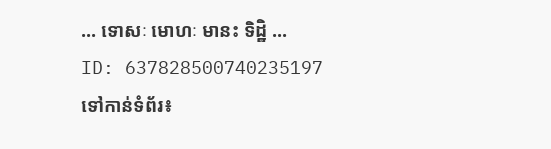... ទោសៈ មោហៈ មានះ ទិដ្ឋិ ...
ID: 637828500740235197
ទៅកាន់ទំព័រ៖